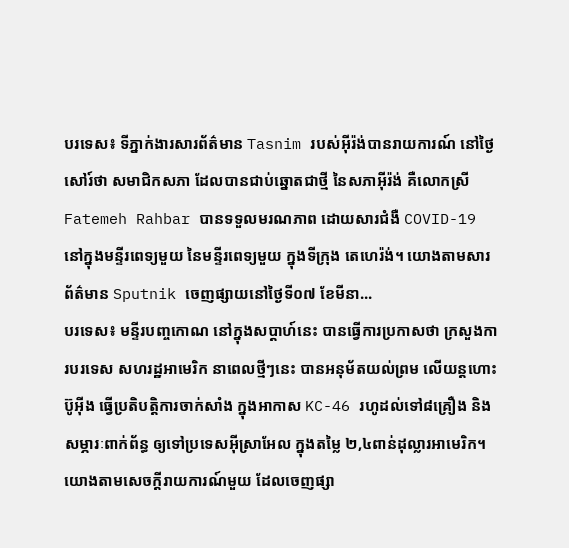បរទេស៖ ទីភ្នាក់ងារសារព័ត៌មាន Tasnim របស់អ៊ីរ៉ង់បានរាយការណ៍ នៅថ្ងៃសៅរ៍ថា សមាជិកសភា ដែលបានជាប់ឆ្នោតជាថ្មី នៃសភាអ៊ីរ៉ង់ គឺលោកស្រី Fatemeh Rahbar បានទទួលមរណភាព ដោយសារជំងឺ COVID-19 នៅក្នុងមន្ទីរពេទ្យមួយ នៃមន្ទីរពេទ្យមួយ ក្នុងទីក្រុង តេហេរ៉ង់។ យោងតាមសារព័ត៌មាន Sputnik ចេញផ្សាយនៅថ្ងៃទី០៧ ខែមីនា...
បរទេស៖ មន្ទីរបញ្ចកោណ នៅក្នុងសប្ដាហ៍នេះ បានធ្វើការប្រកាសថា ក្រសួងការបរទេស សហរដ្ឋអាមេរិក នាពេលថ្មីៗនេះ បានអនុម័តយល់ព្រម លើយន្តហោះប៊ូអ៊ីង ធ្វើប្រតិបត្តិការចាក់សាំង ក្នុងអាកាស KC-46 រហូដល់ទៅ៨គ្រឿង និងសម្ភារៈពាក់ព័ន្ធ ឲ្យទៅប្រទេសអ៊ីស្រាអែល ក្នុងតម្លៃ ២,៤ពាន់ដុល្លារអាមេរិក។ យោងតាមសេចក្តីរាយការណ៍មួយ ដែលចេញផ្សា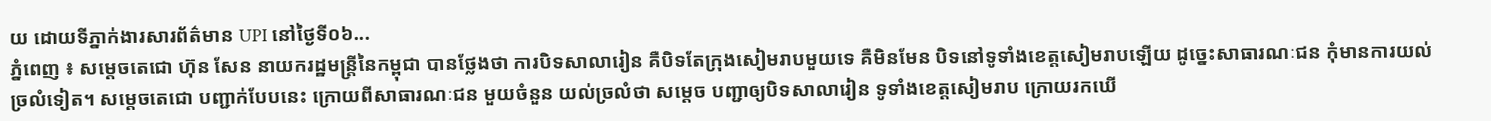យ ដោយទីភ្នាក់ងារសារព័ត៌មាន UPI នៅថ្ងៃទី០៦...
ភ្នំពេញ ៖ សម្ដេចតេជោ ហ៊ុន សែន នាយករដ្ឋមន្ដ្រីនៃកម្ពុជា បានថ្លែងថា ការបិទសាលារៀន គឺបិទតែក្រុងសៀមរាបមួយទេ គឺមិនមែន បិទនៅទូទាំងខេត្តសៀមរាបឡើយ ដូច្នេះសាធារណៈជន កុំមានការយល់ច្រលំទៀត។ សម្ដេចតេជោ បញ្ជាក់បែបនេះ ក្រោយពីសាធារណៈជន មួយចំនួន យល់ច្រលំថា សម្ដេច បញ្ជាឲ្យបិទសាលារៀន ទូទាំងខេត្តសៀមរាប ក្រោយរកឃើ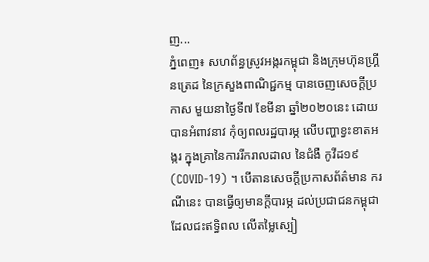ញ...
ភ្នំពេញ៖ សហព័ន្ធស្រូវអង្ករកម្ពុជា និងក្រុមហ៊ុនហ្រ្គីនត្រេដ នៃក្រសួងពាណិជ្ជកម្ម បានចេញសេចក្តីប្រកាស មួយនាថ្ងៃទី៧ ខែមីនា ឆ្នាំ២០២០នេះ ដោយបានអំពាវនាវ កុំឲ្យពលរដ្ឋបារម្ភ លើបញ្ហាខ្វះខាតអង្ករ ក្នុងគ្រានៃការរីករាលដាល នៃជំងឺ កូវីដ១៩ (COVID-19) ។ បើតានសេចក្តីប្រកាសព័ត៌មាន ករណីនេះ បានធ្វើឲ្យមានក្តីបារម្ភ ដល់ប្រជាជនកម្ពុជា ដែលជះឥទ្ធិពល លើតម្លៃស្បៀ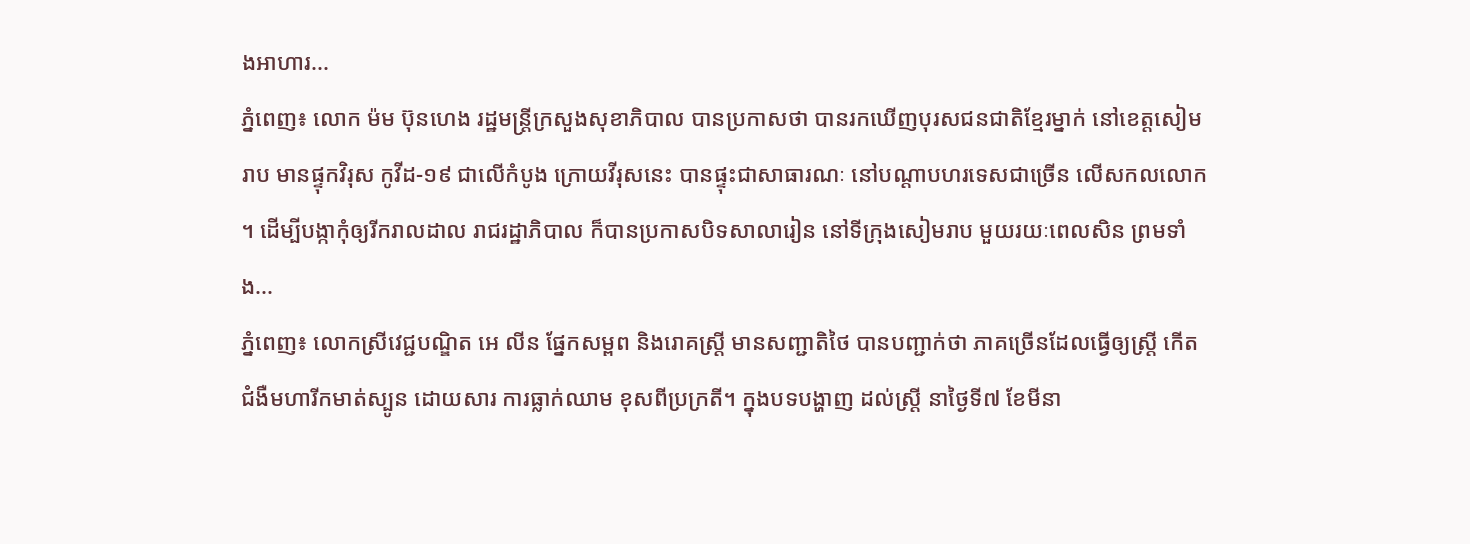ងអាហារ...
ភ្នំពេញ៖ លោក ម៉ម ប៊ុនហេង រដ្ឋមន្ដ្រីក្រសួងសុខាភិបាល បានប្រកាសថា បានរកឃើញបុរសជនជាតិខ្មែរម្នាក់ នៅខេត្តសៀមរាប មានផ្ទុកវិរុស កូវីដ-១៩ ជាលើកំបូង ក្រោយវីរុសនេះ បានផ្ទុះជាសាធារណៈ នៅបណ្តាបហរទេសជាច្រើន លើសកលលោក ។ ដើម្បីបង្កាកុំឲ្យរីករាលដាល រាជរដ្ឋាភិបាល ក៏បានប្រកាសបិទសាលារៀន នៅទីក្រុងសៀមរាប មួយរយៈពេលសិន ព្រមទាំង...
ភ្នំពេញ៖ លោកស្រីវេជ្ជបណ្ឌិត អេ លីន ផ្នែកសម្ពព និងរោគស្ត្រី មានសញ្ជាតិថៃ បានបញ្ជាក់ថា ភាគច្រើនដែលធ្វើឲ្យស្ត្រី កើតជំងឺមហារីកមាត់ស្បូន ដោយសារ ការធ្លាក់ឈាម ខុសពីប្រក្រតី។ ក្នុងបទបង្ហាញ ដល់ស្ត្រី នាថ្ងៃទី៧ ខែមីនា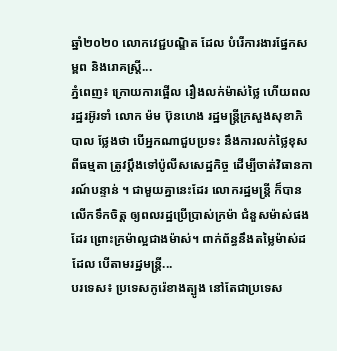ឆ្នាំ២០២០ លោកវេជ្ជបណ្ឌិត ដែល បំរើការងារផ្នែកសម្ពព និងរោគស្ត្រី...
ភ្នំពេញ៖ ក្រោយការផ្អើល រឿងលក់ម៉ាស់ថ្លៃ ហើយពលរដ្ឋរអ៊ូរទាំ លោក ម៉ម ប៊ុនហេង រដ្ឋមន្រ្តីក្រសួងសុខាភិបាល ថ្លែងថា បើអ្នកណាជួបប្រទះ នឹងការលក់ថ្លៃខុសពីធម្មតា ត្រូវប្តឹងទៅប៉ូលីសសេដ្ឋកិច្ច ដើម្បីចាត់វិធានការណ៍បន្ទាន់ ។ ជាមួយគ្នានេះដែរ លោករដ្ឋមន្រ្តី ក៏បានលើកទឹកចិត្ត ឲ្យពលរដ្ឋប្រើប្រាស់ក្រម៉ា ជំនួសម៉ាស់ផងដែរ ព្រោះក្រម៉ាល្អជាងម៉ាស់។ ពាក់ព័ន្ធនឹងតម្លៃម៉ាស់ដដែល បើតាមរដ្ឋមន្រ្តី...
បរទេស៖ ប្រទេសកូរ៉េខាងត្បូង នៅតែជាប្រទេស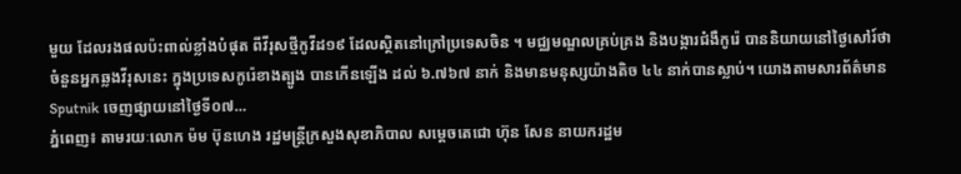មួយ ដែលរងផលប៉ះពាល់ខ្លាំងបំផុត ពីវីរុសថ្មីកូវីដ១៩ ដែលស្ថិតនៅក្រៅប្រទេសចិន ។ មជ្ឈមណ្ឌលគ្រប់គ្រង និងបង្ការជំងឺកូរ៉េ បាននិយាយនៅថ្ងៃសៅរ៍ថា ចំនួនអ្នកឆ្លងវីរុសនេះ ក្នុងប្រទេសកូរ៉េខាងត្បូង បានកើនឡើង ដល់ ៦.៧៦៧ នាក់ និងមានមនុស្សយ៉ាងតិច ៤៤ នាក់បានស្លាប់។ យោងតាមសារព័ត៌មាន Sputnik ចេញផ្សាយនៅថ្ងៃទី០៧...
ភ្នំពេញ៖ តាមរយៈលោក ម៉ម ប៊ុនហេង រដ្ឋមន្រ្តីក្រសួងសុខាភិបាល សម្តេចតេជោ ហ៊ុន សែន នាយករដ្ឋម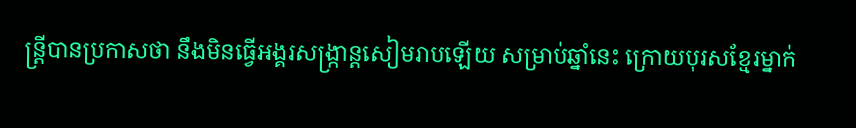ន្រ្តីបានប្រកាសថា នឹងមិនធ្វើអង្គរសង្ក្រាន្តសៀមរាបឡើយ សម្រាប់ឆ្នាំនេះ ក្រោយបុរសខ្មែរម្នាក់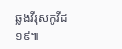ឆ្លងវីរុសកូវីដ១៩៕